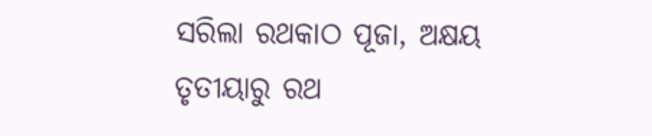ସରିଲା ରଥକାଠ ପୂଜା, ଅକ୍ଷୟ ତୃତୀୟାରୁ ରଥ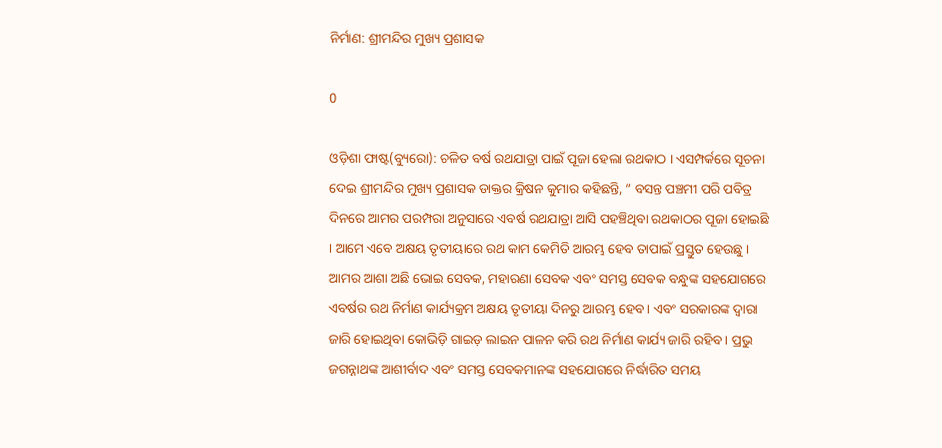ନିର୍ମାଣ: ଶ୍ରୀମନ୍ଦିର ମୁଖ୍ୟ ପ୍ରଶାସକ

0

ଓଡ଼ିଶା ଫାଷ୍ଟ(ବ୍ୟୁରୋ): ଚଳିତ ବର୍ଷ ରଥଯାତ୍ରା ପାଇଁ ପୂଜା ହେଲା ରଥକାଠ । ଏସମ୍ପର୍କରେ ସୂଚନା ଦେଇ ଶ୍ରୀମନ୍ଦିର ମୁଖ୍ୟ ପ୍ରଶାସକ ଡାକ୍ତର କ୍ରିଷନ କୁମାର କହିଛନ୍ତି, ” ବସନ୍ତ ପଞ୍ଚମୀ ପରି ପବିତ୍ର ଦିନରେ ଆମର ପରମ୍ପରା ଅନୁସାରେ ଏବର୍ଷ ରଥଯାତ୍ରା ଆସି ପହଞ୍ଚିଥିବା ରଥକାଠର ପୂଜା ହୋଇଛି । ଆମେ ଏବେ ଅକ୍ଷୟ ତୃତୀୟାରେ ରଥ କାମ କେମିତି ଆରମ୍ଭ ହେବ ତାପାଇଁ ପ୍ରସ୍ତୁତ ହେଉଛୁ । ଆମର ଆଶା ଅଛି ଭୋଇ ସେବକ, ମହାରଣା ସେବକ ଏବଂ ସମସ୍ତ ସେବକ ବନ୍ଧୁଙ୍କ ସହଯୋଗରେ ଏବର୍ଷର ରଥ ନିର୍ମାଣ କାର୍ଯ୍ୟକ୍ରମ ଅକ୍ଷୟ ତୃତୀୟା ଦିନରୁ ଆରମ୍ଭ ହେବ । ଏବଂ ସରକାରଙ୍କ ଦ୍ଵାରା ଜାରି ହୋଇଥିବା କୋଭିଡ଼ି ଗାଇଡ଼ ଲାଇନ ପାଳନ କରି ରଥ ନିର୍ମାଣ କାର୍ଯ୍ୟ ଜାରି ରହିବ । ପ୍ରଭୁ ଜଗନ୍ନାଥଙ୍କ ଆଶୀର୍ବାଦ ଏବଂ ସମସ୍ତ ସେବକମାନଙ୍କ ସହଯୋଗରେ ନିର୍ଦ୍ଧାରିତ ସମୟ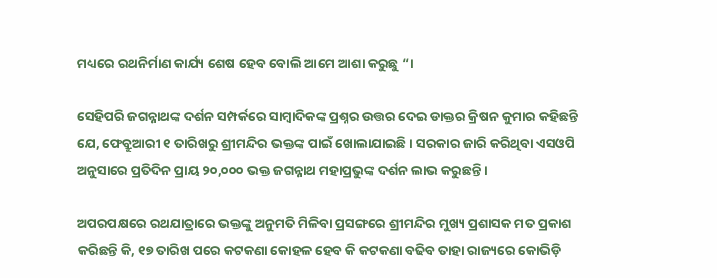ମଧ୍ୟରେ ରଥନିର୍ମାଣ କାର୍ଯ୍ୟ ଶେଷ ହେବ ବୋଲି ଆମେ ଆଶା କରୁଛୁ “।

ସେହିପରି ଜଗନ୍ନାଥଙ୍କ ଦର୍ଶନ ସମ୍ପର୍କରେ ସାମ୍ବାଦିକଙ୍କ ପ୍ରଶ୍ନର ଉତ୍ତର ଦେଇ ଡାକ୍ତର କ୍ରିଷନ କୁମାର କହିଛନ୍ତି ଯେ, ଫେବ୍ରୁଆରୀ ୧ ତାରିଖରୁ ଶ୍ରୀମନ୍ଦିର ଭକ୍ତଙ୍କ ପାଇଁ ଖୋଲାଯାଇଛି । ସରକାର ଜାରି କରିଥିବା ଏସଓପି ଅନୁସାରେ ପ୍ରତିଦିନ ପ୍ରାୟ ୨୦,୦୦୦ ଭକ୍ତ ଜଗନ୍ନାଥ ମହାପ୍ରଭୁଙ୍କ ଦର୍ଶନ ଲାଭ କରୁଛନ୍ତି ।

ଅପରପକ୍ଷରେ ରଥଯାତ୍ରାରେ ଭକ୍ତଙ୍କୁ ଅନୁମତି ମିଳିବା ପ୍ରସଙ୍ଗରେ ଶ୍ରୀମନ୍ଦିର ମୁଖ୍ୟ ପ୍ରଶାସକ ମତ ପ୍ରକାଶ କରିଛନ୍ତି କି, ୧୭ ତାରିଖ ପରେ କଟକଣା କୋହଳ ହେବ କି କଟକଣା ବଢିବ ତାହା ରାଜ୍ୟରେ କୋଭିଡ଼ି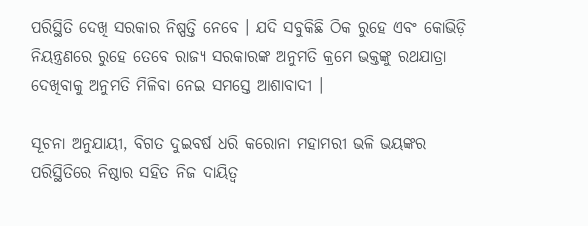ପରିସ୍ଥିତି ଦେଖି ସରକାର ନିଷ୍ପତ୍ତି ନେବେ । ଯଦି ସବୁକିଛି ଠିକ ରୁହେ ଏବଂ କୋଭିଡ଼ି ନିୟନ୍ତ୍ରଣରେ ରୁହେ ତେବେ ରାଜ୍ୟ ସରକାରଙ୍କ ଅନୁମତି କ୍ରମେ ଭକ୍ତଙ୍କୁ ରଥଯାତ୍ରା ଦେଖିବାକୁ ଅନୁମତି ମିଳିବା ନେଇ ସମସ୍ତେ ଆଶାବାଦୀ ।

ସୂଚନା ଅନୁଯାୟୀ, ବିଗତ ଦୁଇବର୍ଷ ଧରି କରୋନା ମହାମରୀ ଭଳି ଭୟଙ୍କର ପରିସ୍ଥିତିରେ ନିଷ୍ଠାର ସହିତ ନିଜ ଦାୟିତ୍ୱ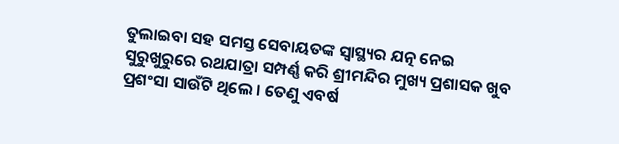ତୁଲାଇବା ସହ ସମସ୍ତ ସେବାୟତଙ୍କ ସ୍ୱାସ୍ଥ୍ୟର ଯତ୍ନ ନେଇ ସୁରୁଖୁରୁରେ ରଥଯାତ୍ରା ସମ୍ପର୍ଣ୍ଣ କରି ଶ୍ରୀମନ୍ଦିର ମୁଖ୍ୟ ପ୍ରଶାସକ ଖୁବ ପ୍ରଶଂସା ସାଉଁଟି ଥିଲେ । ତେଣୁ ଏବର୍ଷ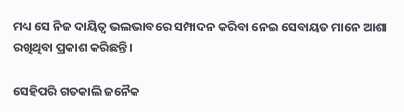ମଧ୍ୟ ସେ ନିଜ ଦାୟିତ୍ୱ ଭଲଭାବରେ ସମ୍ପାଦନ କରିବା ନେଇ ସେବାୟତ ମାନେ ଆଶା ରଖିଥିବା ପ୍ରକାଶ କରିଛନ୍ତି ।

ସେହିପରି ଗତକାଲି ଜନୈକ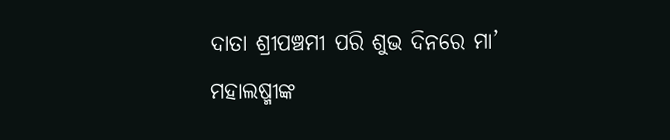ଦାତା ଶ୍ରୀପଞ୍ଚମୀ ପରି ଶୁଭ ଦିନରେ ମା’ ମହାଲଷ୍ମୀଙ୍କ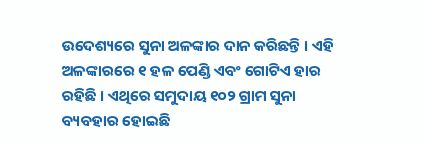ଉଦେଶ୍ୟରେ ସୁନା ଅଳଙ୍କାର ଦାନ କରିଛନ୍ତି । ଏହି ଅଳଙ୍କାରରେ ୧ ହଳ ପେଣ୍ଡି ଏବଂ ଗୋଟିଏ ହାର ରହିଛି । ଏଥିରେ ସମୁଦାୟ ୧୦୨ ଗ୍ରାମ ସୁନା ବ୍ୟବହାର ହୋଇଛି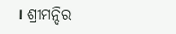। ଶ୍ରୀମନ୍ଦିର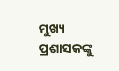ମୁଖ୍ୟ ପ୍ରଶାସକଙ୍କୁ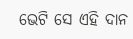ଭେଟି ସେ ଏହି ଦାନ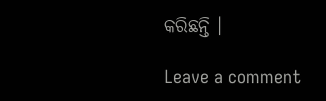କରିଛନ୍ତି ।

Leave a comment